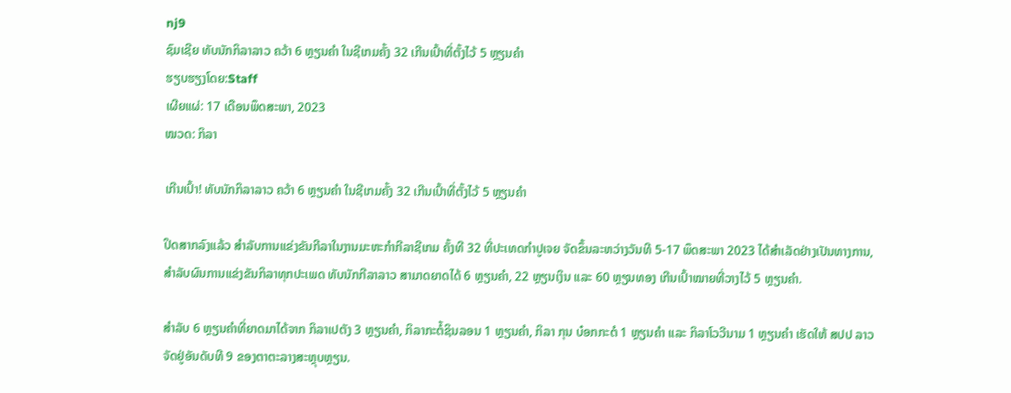nj9
ຊົມເຊີຍ ທັບນັກກິລາລາວ ຄວ້າ 6 ຫຼຽນຄຳ ໃນຊີເກມຄັ້ງ 32 ເກີນເປົ້າທີ່ຕັ້ງໄວ້ 5 ຫຼຽນຄຳ
ຮຽບຮຽງໂດຍ:Staff
ເຜີຍແຜ່: 17 ເດືອນພຶດສະພາ, 2023
ໝວດ: ກິລາ

ເກີນເປົ້າ! ທັບນັກກິລາລາວ ຄວ້າ 6 ຫຼຽນຄຳ ໃນຊີເກມຄັ້ງ 32 ເກີນເປົ້າທີ່ຕັ້ງໄວ້ 5 ຫຼຽນຄຳ

ປິດສາກລົງແລ້ວ ສຳລັບການແຂ່ງຂັນກີລາໃນງານມະຫະກໍາກີລາຊີເກມ ຄັ້ງທີ 32 ທີ່ປະເທດກໍາປູເຈຍ ຈັດຂຶ້ນລະຫວ່າງວັນທີ 5-17 ພຶດສະພາ 2023 ໄດ້ສໍາເລັດຢ່າງເປັນທາງການ, ສຳລັບຜົນການແຂ່ງຂັນກິລາທຸກປະເພດ ທັບນັກກີລາລາວ ສາມາດຍາດໄດ້ 6 ຫຼຽນຄໍາ, 22 ຫຼຽນເງິນ ແລະ 60 ຫຼຽນທອງ ເກີນເປົ້າໝາຍທີ່ວາງໄວ້ 5 ຫຼຽນຄໍາ.

ສຳລັບ 6 ຫຼຽນຄໍາທີ່ຍາດມາໄດ້ຈາກ ກິລາເປຕັງ 3 ຫຼຽນຄຳ, ກິລາກະຕໍ້ຊິນລອນ 1 ຫຼຽນຄຳ, ກິລາ ກຸນ ບ໋ອກກະຕໍ 1 ຫຼຽນຄຳ ແລະ ກິລາໂວວີນາມ 1 ຫຼຽນຄຳ ເຮັດໃຫ້ ສປປ ລາວ ຈັດຢູ່ອັນດັບທີ 9 ຂອງຕາຕະລາງສະຫຼຸບຫຼຽນ.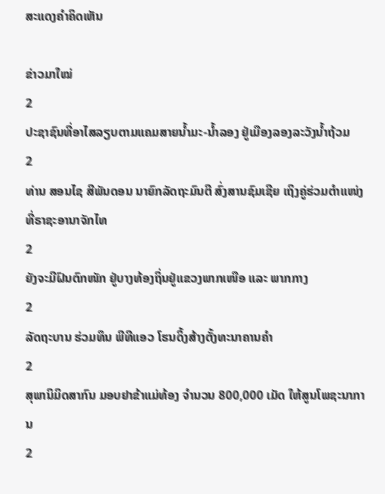ສະແດງຄຳຄິດເຫັນ

ຂ່າວມາໃໝ່
2
ປະຊາຊົນທີ່ອາໄສລຽບຕາມແຄມສາຍນໍ້າມະ-ນໍ້າລອງ ຢູ່ເມືອງລອງລະວັງນໍ້າຖ້ວມ
2
ທ່ານ ສອນໄຊ ສີພັນດອນ ນາຍົກລັດຖະມົນຕີ ສົ່ງສານຊົມເຊີຍ ເຖິງຄູ່ຮ່ວມຕຳແໜ່ງທີ່ຣາຊະອານາຈັກໄທ
2
ຍັງຈະມີຝົນຕົກໜັກ ຢູ່ບາງທ້ອງຖິ່ນຢູ່ແຂວງພາກເໜືອ ແລະ ພາກກາງ
2
ລັດຖະບານ ຮ່ວມທຶນ ພີທີແອວ ໂຮນດິ້ງສ້າງຕັ້ງທະນາຄານຄຳ
2
ສຸພານິມິດສາກົນ ມອບຢາຂ້າແມ່ທ້ອງ ຈຳນວນ 800,000 ເມັດ ໃຫ້ສູນໂພຊະນາການ
2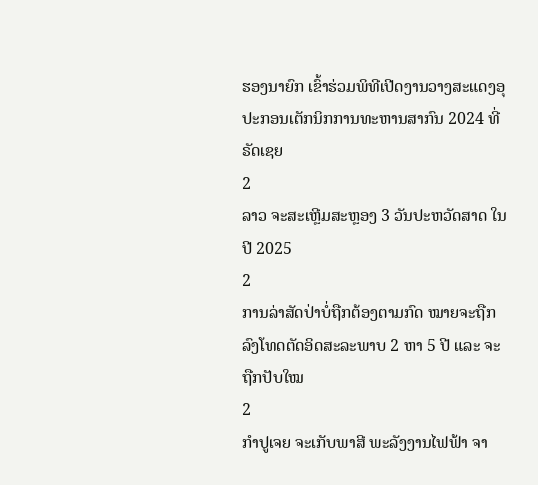ຮອງນາຍົກ ເຂົ້າຮ່ວມພິທີເປີດງານວາງສະແດງອຸປະກອນເຕັກນິກການທະຫານສາກົນ 2024 ທີ່ຣັດເຊຍ
2
ລາວ ຈະສະເຫຼີມສະຫຼອງ 3 ວັນປະຫວັດສາດ ໃນປີ 2025
2
ການລ່າສັດປ່າບໍ່ຖືກຕ້ອງຕາມກົດ ໝາຍຈະຖືກລົງໂທດຕັດອິດສະລະພາບ 2 ຫາ 5 ປີ ແລະ ຈະຖືກປັບໃໝ
2
ກຳປູເຈຍ ຈະເກັບພາສີ ພະລັງງານໄຟຟ້າ ຈາ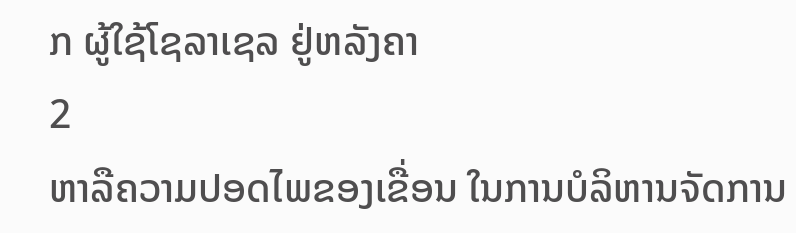ກ ຜູ້ໃຊ້ໂຊລາເຊລ ຢູ່ຫລັງຄາ
2
ຫາລືຄວາມປອດໄພຂອງເຂື່ອນ ໃນການບໍລິຫານຈັດການ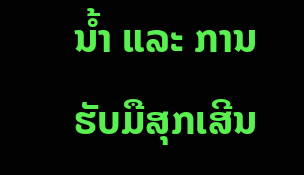ນໍ້າ ແລະ ການຮັບມືສຸກເສີນ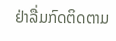ຢ່າລື່ມກົດຕິດຕາມ